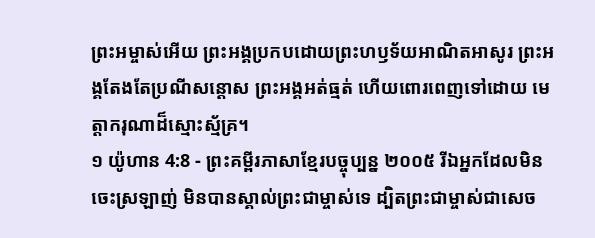ព្រះអម្ចាស់អើយ ព្រះអង្គប្រកបដោយព្រះហឫទ័យអាណិតអាសូរ ព្រះអង្គតែងតែប្រណីសន្ដោស ព្រះអង្គអត់ធ្មត់ ហើយពោរពេញទៅដោយ មេត្តាករុណាដ៏ស្មោះស្ម័គ្រ។
១ យ៉ូហាន 4:8 - ព្រះគម្ពីរភាសាខ្មែរបច្ចុប្បន្ន ២០០៥ រីឯអ្នកដែលមិនចេះស្រឡាញ់ មិនបានស្គាល់ព្រះជាម្ចាស់ទេ ដ្បិតព្រះជាម្ចាស់ជាសេច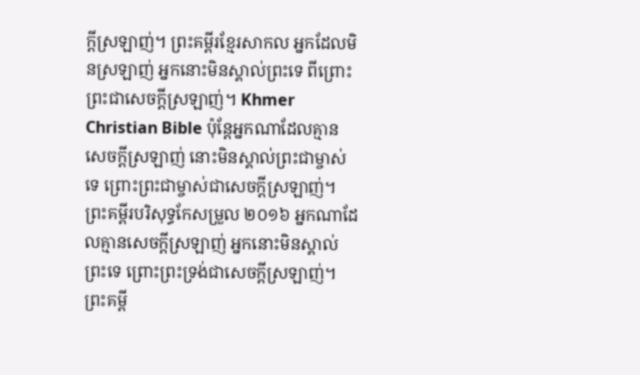ក្ដីស្រឡាញ់។ ព្រះគម្ពីរខ្មែរសាកល អ្នកដែលមិនស្រឡាញ់ អ្នកនោះមិនស្គាល់ព្រះទេ ពីព្រោះព្រះជាសេចក្ដីស្រឡាញ់។ Khmer Christian Bible ប៉ុន្ដែអ្នកណាដែលគ្មានសេចក្ដីស្រឡាញ់ នោះមិនស្គាល់ព្រះជាម្ចាស់ទេ ព្រោះព្រះជាម្ចាស់ជាសេចក្ដីស្រឡាញ់។ ព្រះគម្ពីរបរិសុទ្ធកែសម្រួល ២០១៦ អ្នកណាដែលគ្មានសេចក្ដីស្រឡាញ់ អ្នកនោះមិនស្គាល់ព្រះទេ ព្រោះព្រះទ្រង់ជាសេចក្ដីស្រឡាញ់។ ព្រះគម្ពី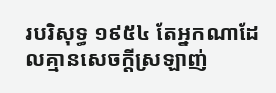របរិសុទ្ធ ១៩៥៤ តែអ្នកណាដែលគ្មានសេចក្ដីស្រឡាញ់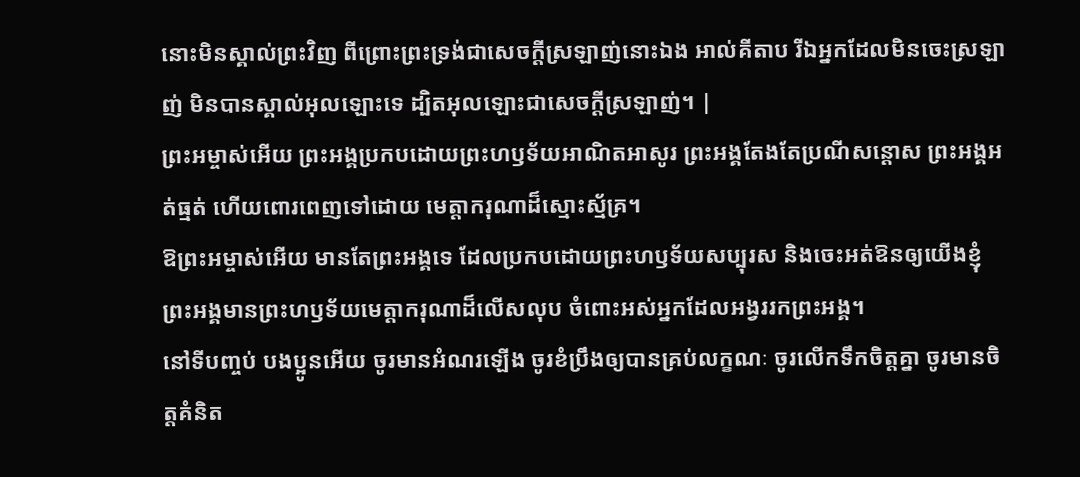នោះមិនស្គាល់ព្រះវិញ ពីព្រោះព្រះទ្រង់ជាសេចក្ដីស្រឡាញ់នោះឯង អាល់គីតាប រីឯអ្នកដែលមិនចេះស្រឡាញ់ មិនបានស្គាល់អុលឡោះទេ ដ្បិតអុលឡោះជាសេចក្ដីស្រឡាញ់។ |
ព្រះអម្ចាស់អើយ ព្រះអង្គប្រកបដោយព្រះហឫទ័យអាណិតអាសូរ ព្រះអង្គតែងតែប្រណីសន្ដោស ព្រះអង្គអត់ធ្មត់ ហើយពោរពេញទៅដោយ មេត្តាករុណាដ៏ស្មោះស្ម័គ្រ។
ឱព្រះអម្ចាស់អើយ មានតែព្រះអង្គទេ ដែលប្រកបដោយព្រះហឫទ័យសប្បុរស និងចេះអត់ឱនឲ្យយើងខ្ញុំ ព្រះអង្គមានព្រះហឫទ័យមេត្តាករុណាដ៏លើសលុប ចំពោះអស់អ្នកដែលអង្វររកព្រះអង្គ។
នៅទីបញ្ចប់ បងប្អូនអើយ ចូរមានអំណរឡើង ចូរខំប្រឹងឲ្យបានគ្រប់លក្ខណៈ ចូរលើកទឹកចិត្តគ្នា ចូរមានចិត្តគំនិត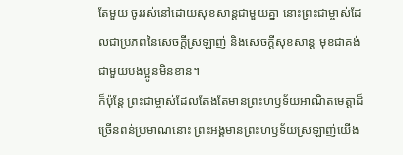តែមួយ ចូររស់នៅដោយសុខសាន្តជាមួយគ្នា នោះព្រះជាម្ចាស់ដែលជាប្រភពនៃសេចក្ដីស្រឡាញ់ និងសេចក្ដីសុខសាន្ត មុខជាគង់ជាមួយបងប្អូនមិនខាន។
ក៏ប៉ុន្តែ ព្រះជាម្ចាស់ដែលតែងតែមានព្រះហឫទ័យអាណិតមេត្តាដ៏ច្រើនពន់ប្រមាណនោះ ព្រះអង្គមានព្រះហឫទ័យស្រឡាញ់យើង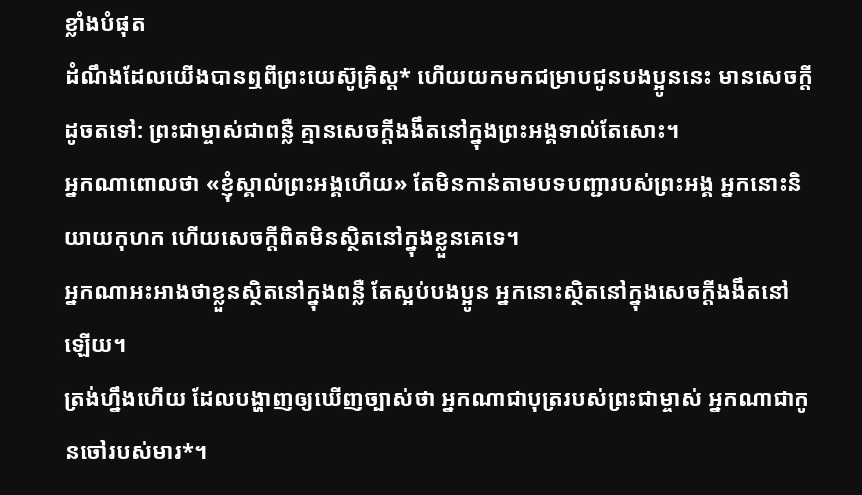ខ្លាំងបំផុត
ដំណឹងដែលយើងបានឮពីព្រះយេស៊ូគ្រិស្ត* ហើយយកមកជម្រាបជូនបងប្អូននេះ មានសេចក្ដីដូចតទៅ: ព្រះជាម្ចាស់ជាពន្លឺ គ្មានសេចក្ដីងងឹតនៅក្នុងព្រះអង្គទាល់តែសោះ។
អ្នកណាពោលថា «ខ្ញុំស្គាល់ព្រះអង្គហើយ» តែមិនកាន់តាមបទបញ្ជារបស់ព្រះអង្គ អ្នកនោះនិយាយកុហក ហើយសេចក្ដីពិតមិនស្ថិតនៅក្នុងខ្លួនគេទេ។
អ្នកណាអះអាងថាខ្លួនស្ថិតនៅក្នុងពន្លឺ តែស្អប់បងប្អូន អ្នកនោះស្ថិតនៅក្នុងសេចក្ដីងងឹតនៅឡើយ។
ត្រង់ហ្នឹងហើយ ដែលបង្ហាញឲ្យឃើញច្បាស់ថា អ្នកណាជាបុត្ររបស់ព្រះជាម្ចាស់ អ្នកណាជាកូនចៅរបស់មារ*។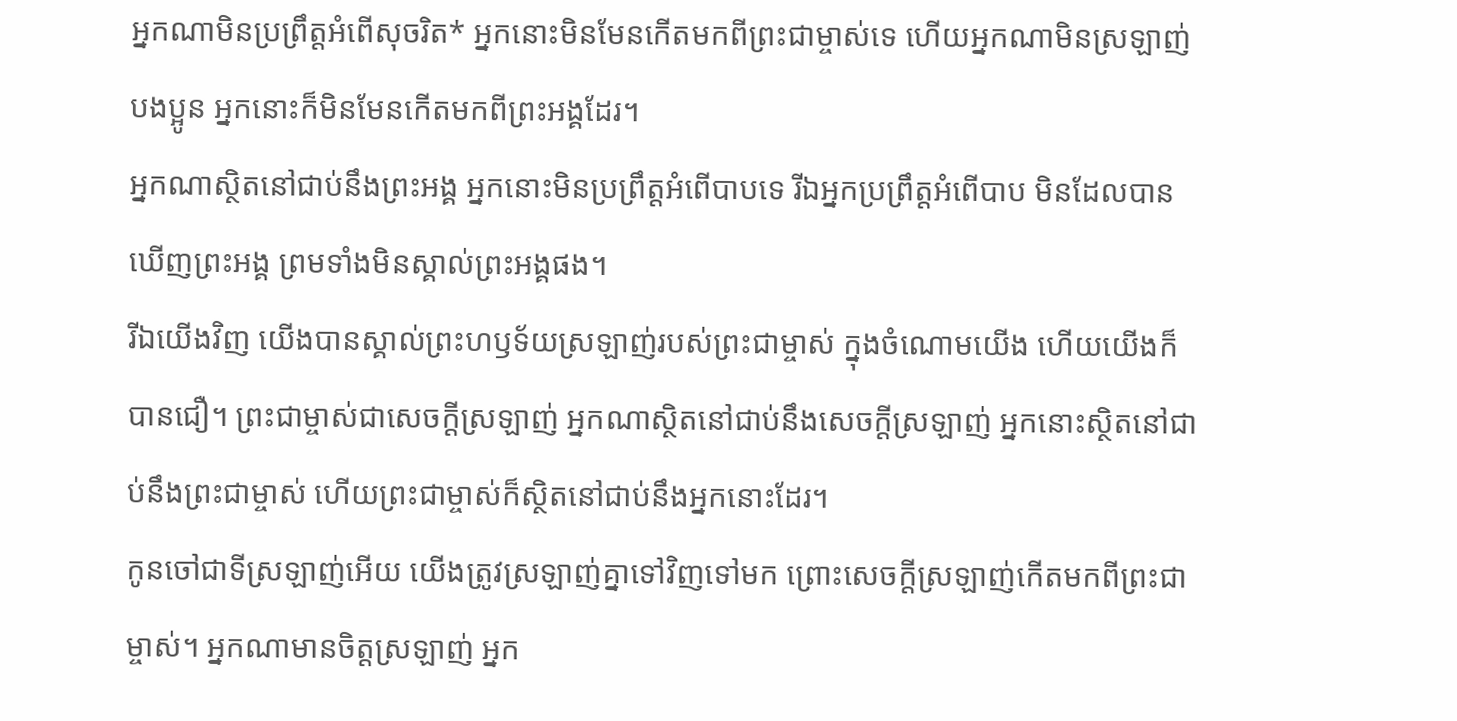អ្នកណាមិនប្រព្រឹត្តអំពើសុចរិត* អ្នកនោះមិនមែនកើតមកពីព្រះជាម្ចាស់ទេ ហើយអ្នកណាមិនស្រឡាញ់បងប្អូន អ្នកនោះក៏មិនមែនកើតមកពីព្រះអង្គដែរ។
អ្នកណាស្ថិតនៅជាប់នឹងព្រះអង្គ អ្នកនោះមិនប្រព្រឹត្តអំពើបាបទេ រីឯអ្នកប្រព្រឹត្តអំពើបាប មិនដែលបានឃើញព្រះអង្គ ព្រមទាំងមិនស្គាល់ព្រះអង្គផង។
រីឯយើងវិញ យើងបានស្គាល់ព្រះហឫទ័យស្រឡាញ់របស់ព្រះជាម្ចាស់ ក្នុងចំណោមយើង ហើយយើងក៏បានជឿ។ ព្រះជាម្ចាស់ជាសេចក្ដីស្រឡាញ់ អ្នកណាស្ថិតនៅជាប់នឹងសេចក្ដីស្រឡាញ់ អ្នកនោះស្ថិតនៅជាប់នឹងព្រះជាម្ចាស់ ហើយព្រះជាម្ចាស់ក៏ស្ថិតនៅជាប់នឹងអ្នកនោះដែរ។
កូនចៅជាទីស្រឡាញ់អើយ យើងត្រូវស្រឡាញ់គ្នាទៅវិញទៅមក ព្រោះសេចក្ដីស្រឡាញ់កើតមកពីព្រះជាម្ចាស់។ អ្នកណាមានចិត្តស្រឡាញ់ អ្នក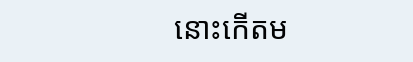នោះកើតម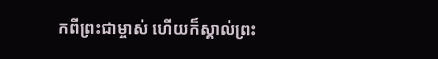កពីព្រះជាម្ចាស់ ហើយក៏ស្គាល់ព្រះ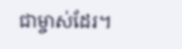ជាម្ចាស់ដែរ។